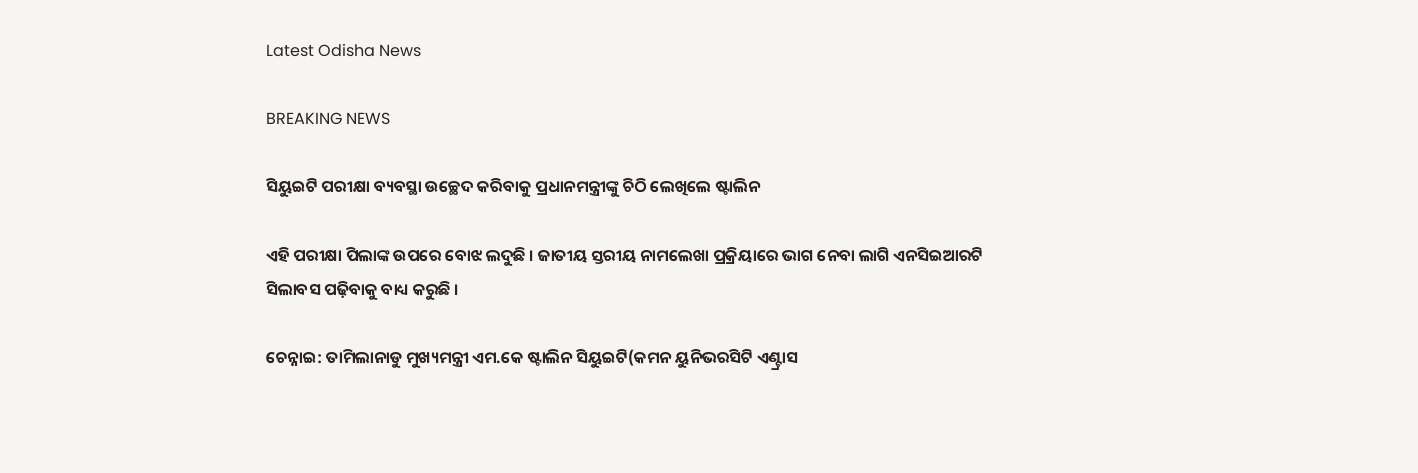Latest Odisha News

BREAKING NEWS

ସିୟୁଇଟି ପରୀକ୍ଷା ବ୍ୟବସ୍ଥା ଉଚ୍ଛେଦ କରିବାକୁ ପ୍ରଧାନମନ୍ତ୍ରୀଙ୍କୁ ଚିଠି ଲେଖିଲେ ଷ୍ଟାଲିନ

ଏହି ପରୀକ୍ଷା ପିଲାଙ୍କ ଉପରେ ବୋଝ ଲଦୁଛି । ଜାତୀୟ ସ୍ତରୀୟ ନାମଲେଖା ପ୍ରକ୍ରିୟାରେ ଭାଗ ନେବା ଲାଗି ଏନସିଇଆରଟି ସିଲାବସ ପଢ଼ିବାକୁ ବାଧ୍ୟ କରୁଛି ।

ଚେନ୍ନାଇ: ତାମିଲାନାଡୁ ମୁଖ୍ୟମନ୍ତ୍ରୀ ଏମ.କେ ଷ୍ଟାଲିନ ସିୟୁଇଟି(କମନ ୟୁନିଭରସିଟି ଏଣ୍ଟ୍ରାସ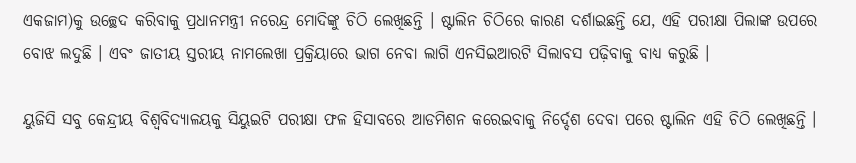ଏକଜାମ)କୁ ଉଚ୍ଛେଦ କରିବାକୁ ପ୍ରଧାନମନ୍ତ୍ରୀ ନରେନ୍ଦ୍ର ମୋଦିଙ୍କୁ ଚିଠି ଲେଖିଛନ୍ତି । ଷ୍ଟାଲିନ ଚିଠିରେ କାରଣ ଦର୍ଶାଇଛନ୍ତି ଯେ, ଏହି ପରୀକ୍ଷା ପିଲାଙ୍କ ଉପରେ ବୋଝ ଲଦୁଛି । ଏବଂ ଜାତୀୟ ସ୍ତରୀୟ ନାମଲେଖା ପ୍ରକ୍ରିୟାରେ ଭାଗ ନେବା ଲାଗି ଏନସିଇଆରଟି ସିଲାବସ ପଢ଼ିବାକୁ ବାଧ୍ୟ କରୁଛି ।

ୟୁଜିସି ସବୁ କେନ୍ଦ୍ରୀୟ ବିଶ୍ୱବିଦ୍ୟାଳୟକୁ ସିୟୁଇଟି ପରୀକ୍ଷା ଫଳ ହିସାବରେ ଆଡମିଶନ କରେଇବାକୁ ନିର୍ଦ୍ଦେଶ ଦେବା ପରେ ଷ୍ଟାଲିନ ଏହି ଚିଠି ଲେଖିଛନ୍ତି ।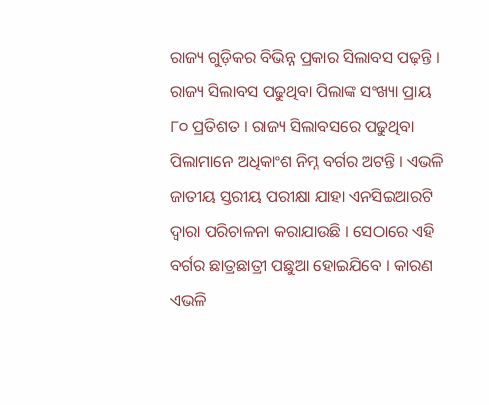ରାଜ୍ୟ ଗୁଡ଼ିକର ବିଭିନ୍ନ ପ୍ରକାର ସିଲାବସ ପଢ଼ନ୍ତି । ରାଜ୍ୟ ସିଲାବସ ପଢୁଥିବା ପିଲାଙ୍କ ସଂଖ୍ୟା ପ୍ରାୟ ୮୦ ପ୍ରତିଶତ । ରାଜ୍ୟ ସିଲାବସରେ ପଢୁଥିବା ପିଲାମାନେ ଅଧିକାଂଶ ନିମ୍ନ ବର୍ଗର ଅଟନ୍ତି । ଏଭଳି ଜାତୀୟ ସ୍ତରୀୟ ପରୀକ୍ଷା ଯାହା ଏନସିଇଆରଟି ଦ୍ୱାରା ପରିଚାଳନା କରାଯାଉଛି । ସେଠାରେ ଏହି ବର୍ଗର ଛାତ୍ରଛାତ୍ରୀ ପଛୁଆ ହୋଇଯିବେ । କାରଣ ଏଭଳି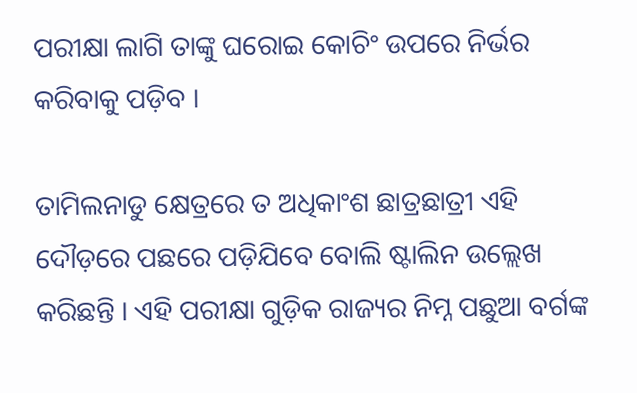ପରୀକ୍ଷା ଲାଗି ତାଙ୍କୁ ଘରୋଇ କୋଚିଂ ଉପରେ ନିର୍ଭର କରିବାକୁ ପଡ଼ିବ ।

ତାମିଲନାଡୁ କ୍ଷେତ୍ରରେ ତ ଅଧିକାଂଶ ଛାତ୍ରଛାତ୍ରୀ ଏହି ଦୌଡ଼ରେ ପଛରେ ପଡ଼ିଯିବେ ବୋଲି ଷ୍ଟାଲିନ ଉଲ୍ଲେଖ କରିଛନ୍ତି । ଏହି ପରୀକ୍ଷା ଗୁଡ଼ିକ ରାଜ୍ୟର ନିମ୍ନ ପଛୁଆ ବର୍ଗଙ୍କ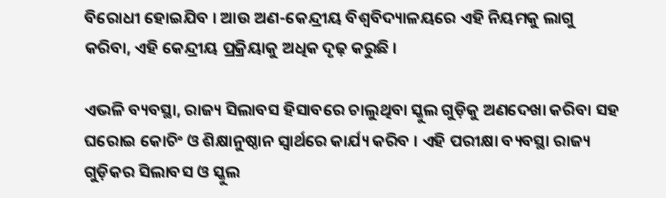ବିରୋଧୀ ହୋଇଯିବ । ଆଉ ଅଣ-କେନ୍ଦ୍ରୀୟ ବିଶ୍ୱବିଦ୍ୟାଳୟରେ ଏହି ନିୟମକୁ ଲାଗୁ କରିବା, ଏହି କେନ୍ଦ୍ରୀୟ ପ୍ରକ୍ରିୟାକୁ ଅଧିକ ଦୃଢ଼ କରୁଛି ।

ଏଭଳି ବ୍ୟବସ୍ଥା, ରାଜ୍ୟ ସିଲାବସ ହିସାବରେ ଚାଲୁଥିବା ସ୍କୁଲ ଗୁଡ଼ିକୁ ଅଣଦେଖା କରିବା ସହ ଘରୋଇ କୋଚିଂ ଓ ଶିକ୍ଷାନୁଷ୍ଠାନ ସ୍ୱାର୍ଥରେ କାର୍ଯ୍ୟ କରିବ । ଏହି ପରୀକ୍ଷା ବ୍ୟବସ୍ଥା ରାଜ୍ୟ ଗୁଡ଼ିକର ସିଲାବସ ଓ ସ୍କୁଲ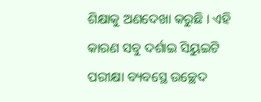ଶିକ୍ଷାକୁ ଅଣଦେଖା କରୁଛି । ଏହି କାରଣ ସବୁ ଦର୍ଶାଇ ସିୟୁଇଟି ପରୀକ୍ଷା ବ୍ୟବସ୍ଥେ ଉଚ୍ଛେଦ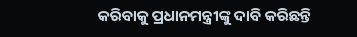କରିବାକୁ ପ୍ରଧାନମନ୍ତ୍ରୀଙ୍କୁ ଦାବି କରିଛନ୍ତି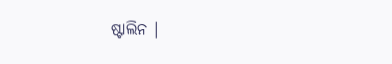ଷ୍ଟାଲିନ ।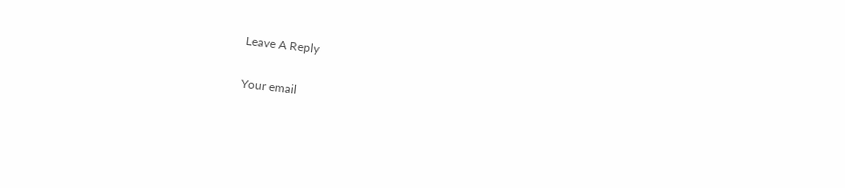Leave A Reply

Your email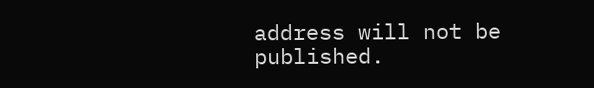address will not be published.